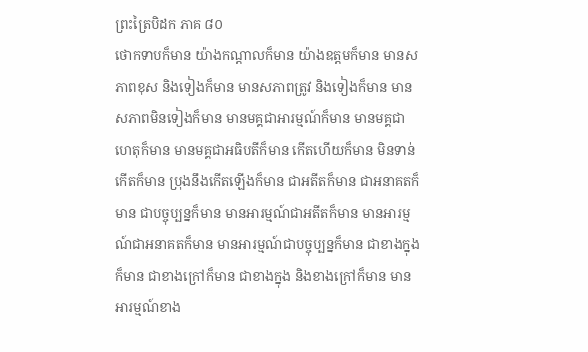ព្រះត្រៃបិដក ភាគ ៨០
ថោកទាបក៏មាន យ៉ាងកណ្តាលក៏មាន យ៉ាងឧត្តមក៏មាន មានសភាពខុស និងទៀងក៏មាន មានសភាពត្រូវ និងទៀងក៏មាន មានសភាពមិនទៀងក៏មាន មានមគ្គជាអារម្មណ៍ក៏មាន មានមគ្គជាហេតុក៏មាន មានមគ្គជាអធិបតីក៏មាន កើតហើយក៏មាន មិនទាន់កើតក៏មាន ប្រុងនឹងកើតឡើងក៏មាន ជាអតីតក៏មាន ជាអនាគតក៏មាន ជាបច្ចុប្បន្នក៏មាន មានអារម្មណ៍ជាអតីតក៏មាន មានអារម្មណ៍ជាអនាគតក៏មាន មានអារម្មណ៍ជាបច្ចុប្បន្នក៏មាន ជាខាងក្នុងក៏មាន ជាខាងក្រៅក៏មាន ជាខាងក្នុង និងខាងក្រៅក៏មាន មានអារម្មណ៍ខាង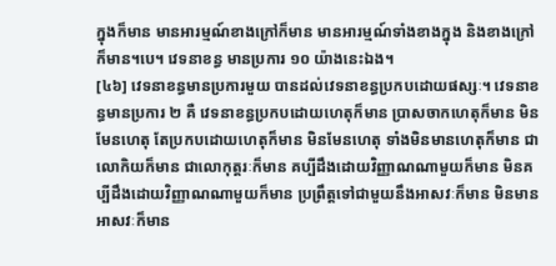ក្នុងក៏មាន មានអារម្មណ៍ខាងក្រៅក៏មាន មានអារម្មណ៍ទាំងខាងក្នុង និងខាងក្រៅក៏មាន។បេ។ វេទនាខន្ធ មានប្រការ ១០ យ៉ាងនេះឯង។
[៤៦] វេទនាខន្ធមានប្រការមួយ បានដល់វេទនាខន្ធប្រកបដោយផស្សៈ។ វេទនាខន្ធមានប្រការ ២ គឺ វេទនាខន្ធប្រកបដោយហេតុក៏មាន ប្រាសចាកហេតុក៏មាន មិនមែនហេតុ តែប្រកបដោយហេតុក៏មាន មិនមែនហេតុ ទាំងមិនមានហេតុក៏មាន ជាលោកិយក៏មាន ជាលោកុត្តរៈក៏មាន គប្បីដឹងដោយវិញ្ញាណណាមួយក៏មាន មិនគប្បីដឹងដោយវិញ្ញាណណាមួយក៏មាន ប្រព្រឹត្តទៅជាមួយនឹងអាសវៈក៏មាន មិនមានអាសវៈក៏មាន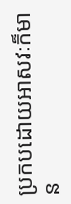ប្រកបដោយអាសវៈក៏មាន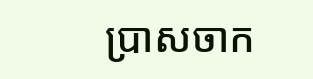ប្រាសចាក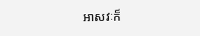អាសវៈក៏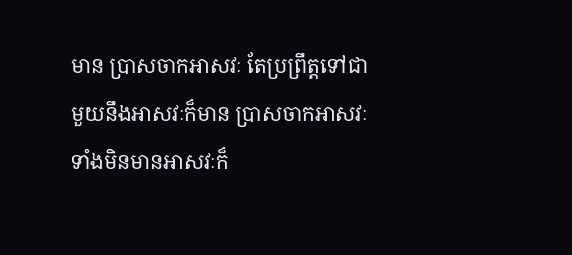មាន ប្រាសចាកអាសវៈ តែប្រព្រឹត្តទៅជាមួយនឹងអាសវៈក៏មាន ប្រាសចាកអាសវៈ ទាំងមិនមានអាសវៈក៏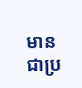មាន ជាប្រ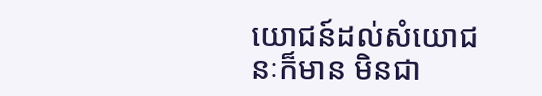យោជន៍ដល់សំយោជនៈក៏មាន មិនជា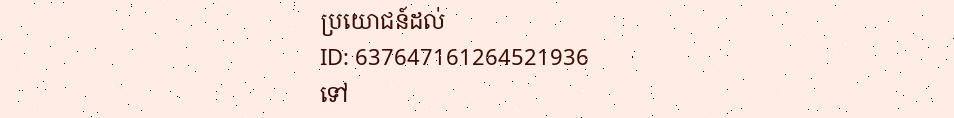ប្រយោជន៍ដល់
ID: 637647161264521936
ទៅ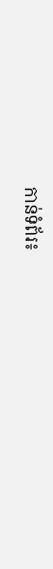កាន់ទំព័រ៖